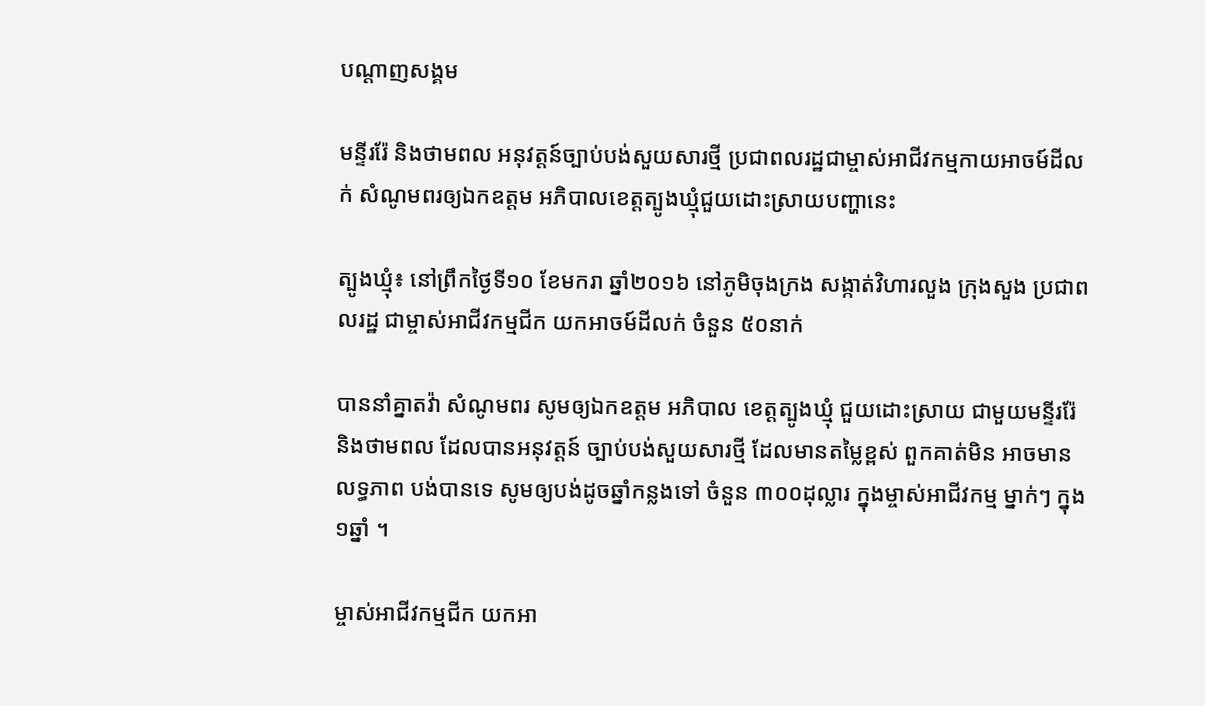បណ្តាញសង្គម

មន្ទីររ៉ែ និងថាមពល អនុវត្តន៍ច្បាប់បង់សួយសារថ្មី ប្រជាពលរដ្ឋជាម្ចាស់អាជីវកម្មកាយអាចម៍ដីលក់ សំណូមពរឲ្យឯកឧត្តម អភិបាលខេត្តត្បូងឃ្មុំជួយដោះស្រាយបញ្ហានេះ

ត្បូងឃ្មុំ៖ នៅព្រឹកថ្ងៃទី១០ ខែមករា ឆ្នាំ២០១៦ នៅភូមិចុងក្រង សង្កាត់វិហារលួង ក្រុងសួង ប្រជាពលរដ្ឋ ជាម្ចាស់អាជីវកម្មជីក យកអាចម៍ដីលក់ ចំនួន ៥០នាក់

បាននាំគ្នាតវ៉ា សំណូមពរ សូមឲ្យឯកឧត្តម អភិបាល ខេត្តត្បូងឃ្មុំ ជួយដោះស្រាយ ជាមួយមន្ទីររ៉ែ និងថាមពល ដែលបានអនុវត្តន៍ ច្បាប់បង់សួយសារថ្មី ដែលមានតម្លៃខ្ពស់ ពួកគាត់មិន អាចមានលទ្ធភាព បង់បានទេ សូមឲ្យបង់ដូចឆ្នាំកន្លងទៅ ចំនួន ៣០០ដុល្លារ ក្នុងម្ចាស់អាជីវកម្ម ម្នាក់ៗ ក្នុង ១ឆ្នាំ ។

ម្ចាស់អាជីវកម្មជីក យកអា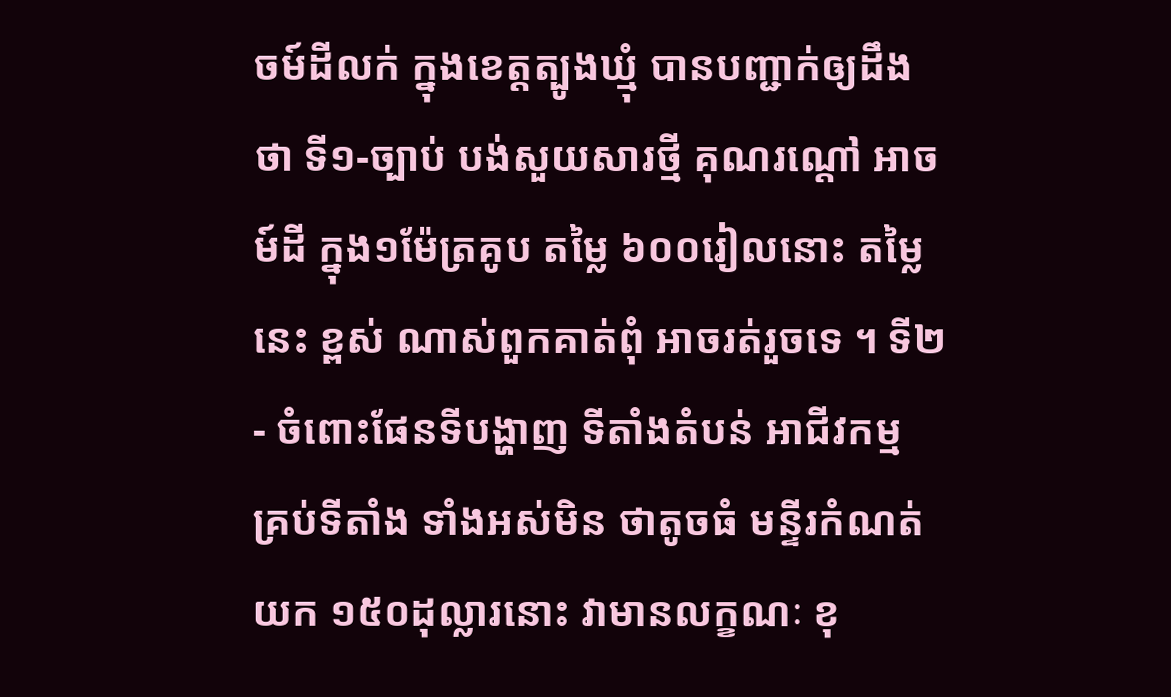ចម៍ដីលក់ ក្នុងខេត្តត្បូងឃ្មុំ បានបញ្ជាក់ឲ្យដឹងថា ទី១-ច្បាប់ បង់សួយសារថ្មី គុណរណ្តៅ អាចម៍ដី ក្នុង១ម៉ែត្រគូប តម្លៃ ៦០០រៀលនោះ តម្លៃនេះ ខ្ពស់ ណាស់ពួកគាត់ពុំ អាចរត់រួចទេ ។ ទី២ - ចំពោះផែនទីបង្ហាញ ទីតាំងតំបន់ អាជីវកម្ម គ្រប់ទីតាំង ទាំងអស់មិន ថាតូចធំ មន្ទីរកំណត់យក ១៥០ដុល្លារនោះ វាមានលក្ខណៈ ខុ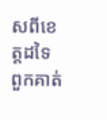សពីខេត្តដទៃ ពួកគាត់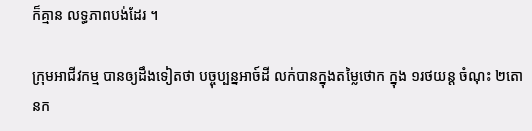ក៏គ្មាន លទ្ធភាពបង់ដែរ ។

ក្រុមអាជីវកម្ម បានឲ្យដឹងទៀតថា បច្ចុប្បន្នអាច៍ដី លក់បានក្នុងតម្លៃថោក ក្នុង ១រថយន្ត ចំណុះ ២តោនក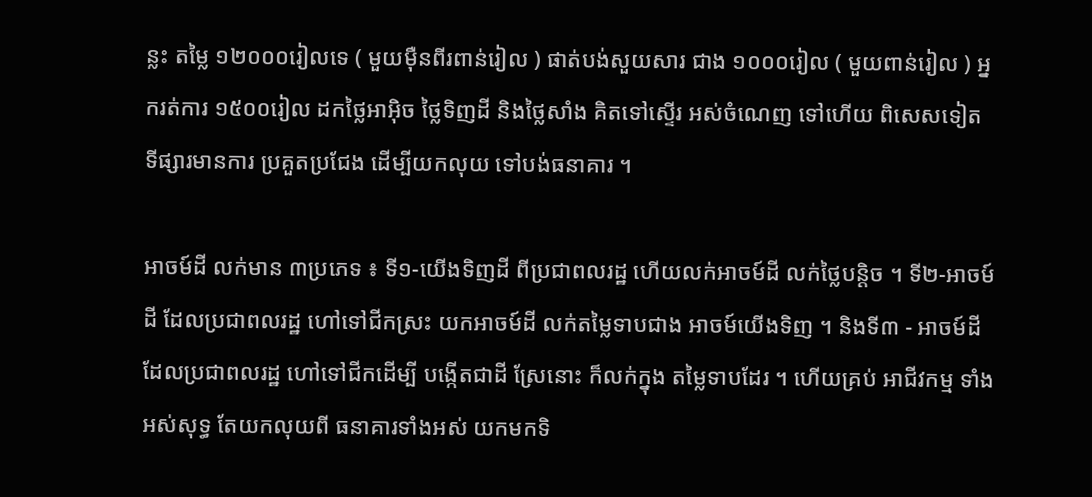ន្លះ តម្លៃ ១២០០០រៀលទេ ( មួយម៉ឺនពីរពាន់រៀល ) ផាត់បង់សួយសារ ជាង ១០០០រៀល ( មួយពាន់រៀល ) អ្នករត់ការ ១៥០០រៀល ដកថ្លៃអាអ៊ិច ថ្លៃទិញដី និងថ្លៃសាំង គិតទៅស្ទើរ អស់ចំណេញ ទៅហើយ ពិសេសទៀត ទីផ្សារមានការ ប្រគួតប្រជែង ដើម្បីយកលុយ ទៅបង់ធនាគារ ។

អាចម៍ដី លក់មាន ៣ប្រភេទ ៖ ទី១-យើងទិញដី ពីប្រជាពលរដ្ឋ ហើយលក់អាចម៍ដី លក់ថ្លៃបន្តិច ។ ទី២-អាចម៍ដី ដែលប្រជាពលរដ្ឋ ហៅទៅជីកស្រះ យកអាចម៍ដី លក់តម្លៃទាបជាង អាចម៍យើងទិញ ។ និងទី៣ - អាចម៍ដីដែលប្រជាពលរដ្ឋ ហៅទៅជីកដើម្បី បង្កើតជាដី ស្រែនោះ ក៏លក់ក្នុង តម្លៃទាបដែរ ។ ហើយគ្រប់ អាជីវកម្ម ទាំងអស់សុទ្ធ តែយកលុយពី ធនាគារទាំងអស់ យកមកទិ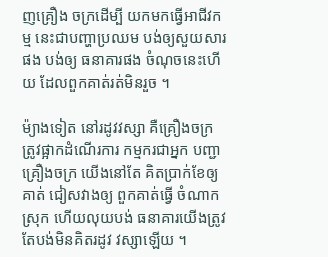ញគ្រឿង ចក្រដើម្បី យកមកធ្វើអាជីវកម្ម នេះជាបញ្ហាប្រឈម បង់ឲ្យសួយសារផង បង់ឲ្យ ធនាគារផង ចំណុចនេះហើយ ដែលពួកគាត់រត់មិនរួច ។

ម៉្យាងទៀត នៅរដូវវស្សា គឺគ្រឿងចក្រ ត្រូវផ្អាកដំណើរការ កម្មករជាអ្នក បញ្ជាគ្រឿងចក្រ យើងនៅតែ គិតប្រាក់ខែឲ្យគាត់ ជៀសវាងឲ្យ ពួកគាត់ធ្វើ ចំណាកស្រុក ហើយលុយបង់ ធនាគារយើងត្រូវ តែបង់មិនគិតរដូវ វស្សាឡើយ ។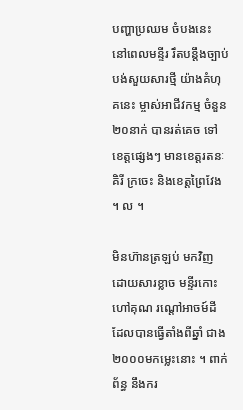បញ្ហាប្រឈម ចំបងនេះ នៅពេលមន្ទីរ រឹតបន្តឹងច្បាប់ បង់សួយសារថ្មី យ៉ាងគំហុគនេះ ម្ចាស់អាជីវកម្ម ចំនួន ២០នាក់ បានរត់គេច ទៅខេត្តផ្សេងៗ មានខេត្តរតនៈគិរី ក្រចេះ និងខេត្តព្រៃវែង ។ ល ។

មិនហ៊ានត្រឡប់ មកវិញ ដោយសារខ្លាច មន្ទីរកោះហៅគុណ រណ្តៅអាចម៍ដី ដែលបានធ្វើតាំងពីឆ្នាំ ជាង ២០០០មកម្លេះនោះ ។ ពាក់ព័ន្ធ នឹងករ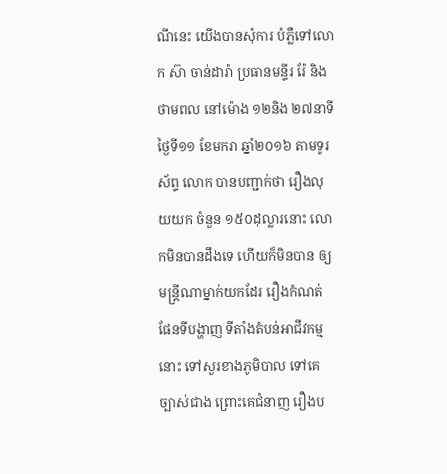ណីនេះ យើងបានសុំការ បំភ្លឺទៅលោក ស៊ា ចាន់ដារ៉ា ប្រធានមន្ទីរ រ៉ែ និងថាមពល នៅម៉ោង ១២និង ២៧នាទី ថ្ងៃទី១១ ខែមករា ឆ្នាំ២០១៦ តាមទូរស័ព្ទ លោក បានបញ្ជាក់ថា រឿងលុយយក ចំនួន ១៥០ដុល្លារនោះ លោកមិនបានដឹងទេ ហើយក៏មិនបាន ឲ្យមន្ត្រីណាម្នាក់យកដែរ រឿងកំណត់ ផែនទីបង្ហាញ ទីតាំងតំបន់អាជីវកម្មនោះ ទៅសួរខាងភូមិបាល ទៅគេច្បាស់ជាង ព្រោះគេជំនាញ រឿងប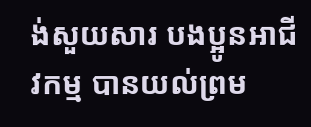ង់សួយសារ បងប្អូនអាជីវកម្ម បានយល់ព្រម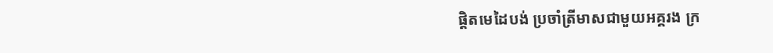ផ្តិតមេដៃបង់ ប្រចាំត្រីមាសជាមួយអគ្គរង ក្រ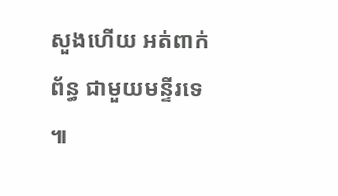សួងហើយ អត់ពាក់ព័ន្ធ ជាមួយមន្ទីរទេ ៕